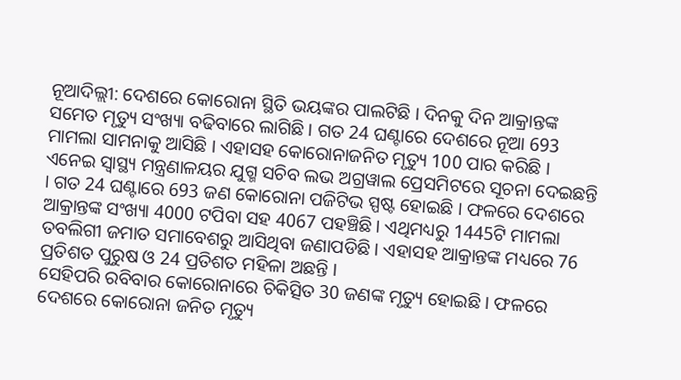ନୂଆଦିଲ୍ଲୀ: ଦେଶରେ କୋରୋନା ସ୍ଥିତି ଭୟଙ୍କର ପାଲଟିଛି । ଦିନକୁ ଦିନ ଆକ୍ରାନ୍ତଙ୍କ ସମେତ ମୃତ୍ୟୁ ସଂଖ୍ୟା ବଢିବାରେ ଲାଗିଛି । ଗତ 24 ଘଣ୍ଟାରେ ଦେଶରେ ନୂଆ 693 ମାମଲା ସାମନାକୁ ଆସିଛି । ଏହାସହ କୋରୋନାଜନିତ ମୃତ୍ୟୁ 100 ପାର କରିଛି ।
ଏନେଇ ସ୍ବାସ୍ଥ୍ୟ ମନ୍ତ୍ରଣାଳୟର ଯୁଗ୍ମ ସଚିବ ଲଭ ଅଗ୍ରୱାଲ ପ୍ରେସମିଟରେ ସୂଚନା ଦେଇଛନ୍ତି । ଗତ 24 ଘଣ୍ଟାରେ 693 ଜଣ କୋରୋନା ପଜିଟିଭ ସ୍ପଷ୍ଟ ହୋଇଛି । ଫଳରେ ଦେଶରେ ଆକ୍ରାନ୍ତଙ୍କ ସଂଖ୍ୟା 4000 ଟପିବା ସହ 4067 ପହଞ୍ଚିଛି । ଏଥିମଧ୍ୟରୁ 1445ଟି ମାମଲା ତବଲିଗୀ ଜମାତ ସମାବେଶରୁ ଆସିଥିବା ଜଣାପଡିଛି । ଏହାସହ ଆକ୍ରାନ୍ତଙ୍କ ମଧ୍ୟରେ 76 ପ୍ରତିଶତ ପୁରୁଷ ଓ 24 ପ୍ରତିଶତ ମହିଳା ଅଛନ୍ତି ।
ସେହିପରି ରବିବାର କୋରୋନାରେ ଚିକିତ୍ସିତ 30 ଜଣଙ୍କ ମୃତ୍ୟୁ ହୋଇଛି । ଫଳରେ ଦେଶରେ କୋରୋନା ଜନିତ ମୃତ୍ୟୁ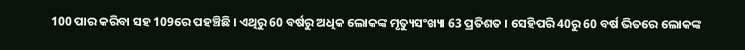100 ପାର କରିବା ସହ 109ରେ ପହଞ୍ଚିଛି । ଏଥିରୁ 60 ବର୍ଷରୁ ଅଧିକ ଲୋକଙ୍କ ମୃତ୍ୟୁସଂଖ୍ୟା 63 ପ୍ରତିଶତ । ସେହିପରି 40ରୁ 60 ବର୍ଷ ଭିତରେ ଲୋକଙ୍କ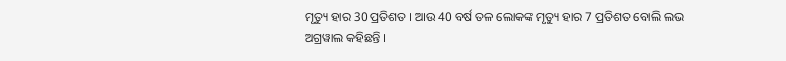ମୃତ୍ୟୁ ହାର 30 ପ୍ରତିଶତ । ଆଉ 40 ବର୍ଷ ତଳ ଲୋକଙ୍କ ମୃତ୍ୟୁ ହାର 7 ପ୍ରତିଶତ ବୋଲି ଲଭ ଅଗ୍ରୱାଲ କହିଛନ୍ତି ।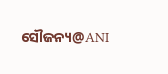ସୌଜନ୍ୟ@ANI